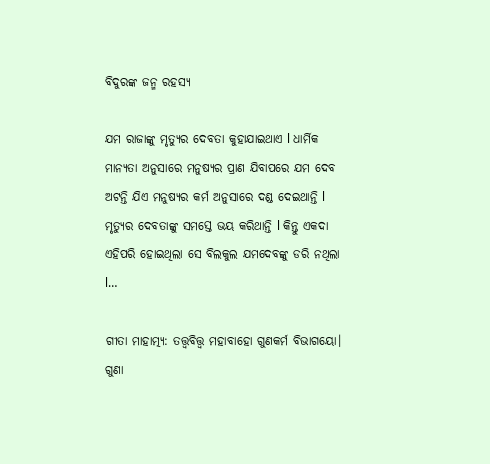ବିଦୁରଙ୍କ ଜନ୍ମ ରହସ୍ୟ

ଯମ ରାଜାଙ୍କୁ ମୃତ୍ୟୁର ଦେବତା କୁହାଯାଇଥାଏ l ଧାର୍ମିକ ମାନ୍ୟତା ଅନୁସାରେ ମନୁଷ୍ୟର ପ୍ରାଣ ଯିବାପରେ ଯମ ଦେବ ଅଟନ୍ତି ଯିଏ ମନୁଷ୍ୟର କର୍ମ ଅନୁସାରେ ଦଣ୍ଡ ଦେଇଥାନ୍ତି l ମୃତ୍ୟୁର ଦେବତାଙ୍କୁ ସମସ୍ତେ ଭୟ କରିଥାନ୍ତି l କିନ୍ତୁ ଏକଦା ଏହିପରି ହୋଇଥିଲା ସେ ବିଲକୁଲ ଯମଦେବଙ୍କୁ ଡରି ନଥିଲା l…

ଗୀତା ମାହାତ୍ମ୍ୟ: ତତ୍ତ୍ୱବିତ୍ତ୍ୱ ମହାବାହୋ ଗୁଣକର୍ମ ବିଭାଗୟୋ। ଗୁଣା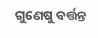ଗୁଣେଷୁ ବର୍ତ୍ତନ୍ତ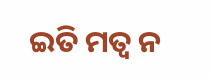ଇତି ମତ୍ଵ ନ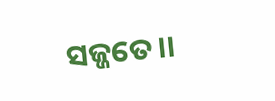ସଜ୍ଜତେ।।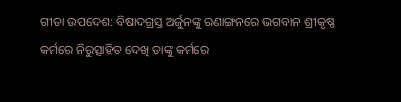ଗୀତା ଉପଦେଶ: ବିଷାଦଗ୍ରସ୍ତ ଅର୍ଜୁନଙ୍କୁ ରଣାଙ୍ଗନରେ ଭଗବାନ ଶ୍ରୀକୃଷ୍ଣ କର୍ମରେ ନିରୁତ୍ସାହିତ ଦେଖି ତାଙ୍କୁ କର୍ମରେ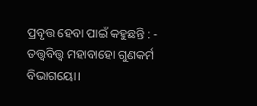ପ୍ରବୃତ୍ତ ହେବା ପାଇଁ କହୁଛନ୍ତି : - ତତ୍ତ୍ୱବିତ୍ତ୍ୱ ମହାବାହୋ ଗୁଣକର୍ମ ବିଭାଗୟୋ।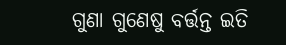ଗୁଣା ଗୁଣେଷୁ ବର୍ତ୍ତନ୍ତ ଇତି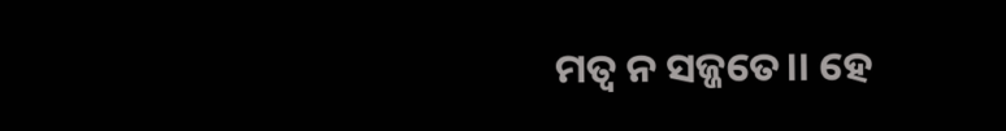ମତ୍ଵ ନ ସଜ୍ଜତେ।। ହେ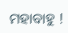ମହାବାହୁ !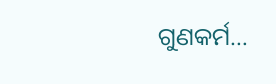ଗୁଣକର୍ମ…